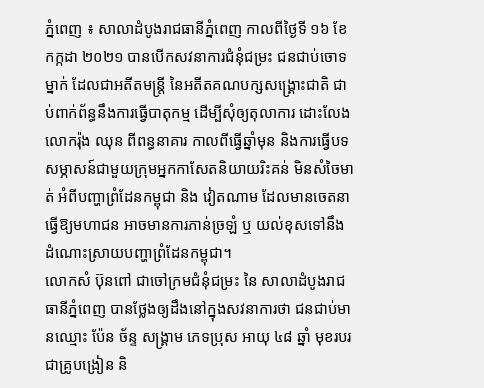ភ្នំពេញ ៖ សាលាដំបូងរាជធានីភ្នំពេញ កាលពីថ្ងៃទី ១៦ ខែ កក្កដា ២០២១ បានបើកសវនាការជំនុំជម្រះ ជនជាប់ចោទ ម្នាក់ ដែលជាអតីតមន្ត្រី នៃអតីតគណបក្សសង្គ្រោះជាតិ ជាប់ពាក់ព័ន្ធនឹងការធ្វើបាតុកម្ម ដើម្បីសុំឲ្យតុលាការ ដោះលែងលោករ៉ុង ឈុន ពីពន្ធនាគារ កាលពីធ្វើឆ្នាំមុន និងការធ្វើបទសម្ភាសន៍ជាមួយក្រុមអ្នកកាសែតនិយាយរិះគន់ មិនសំចៃមាត់ អំពីបញ្ហាព្រំដែនកម្ពុជា និង វៀតណាម ដែលមានចេតនាធ្វើឱ្យមហាជន អាចមានការភាន់ច្រឡំ ឬ យល់ខុសទៅនឹង ដំណោះស្រាយបញ្ហាព្រំដែនកម្ពុជា។
លោកសំ ប៊ុនពៅ ជាចៅក្រមជំនុំជម្រះ នៃ សាលាដំបូងរាជធានីភ្នំពេញ បានថ្លែងឲ្យដឹងនៅក្នុងសវនាការថា ជនជាប់មានឈ្មោះ ប៉ែន ច័ន្ទ សង្គ្រាម ភេទប្រុស អាយុ ៤៨ ឆ្នាំ មុខរបរជាគ្រូបង្រៀន និ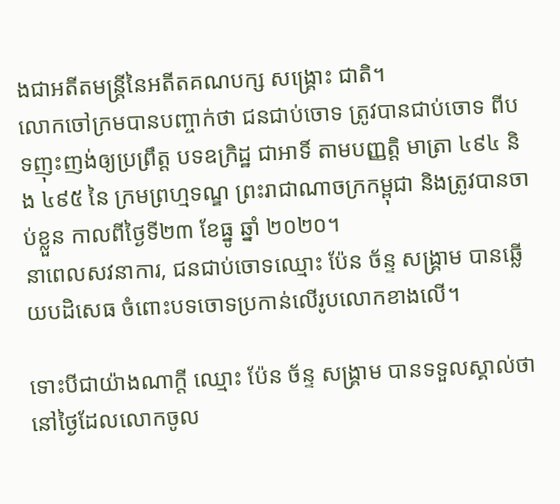ងជាអតីតមន្ត្រីនៃអតីតគណបក្ស សង្គ្រោះ ជាតិ។
លោកចៅក្រមបានបញ្ចាក់ថា ជនជាប់ចោទ ត្រូវបានជាប់ចោទ ពីបទញុះញង់ឲ្យប្រព្រឹត្ត បទឧក្រិដ្ឋ ជាអាទិ៍ តាមបញ្ញត្តិ មាត្រា ៤៩៤ និង ៤៩៥ នៃ ក្រមព្រហ្មទណ្ឌ ព្រះរាជាណាចក្រកម្ពុជា និងត្រូវបានចាប់ខ្លួន កាលពីថ្ងៃទី២៣ ខែធ្នូ ឆ្នាំ ២០២០។
នាពេលសវនាការ, ជនជាប់ចោទឈ្មោះ ប៉ែន ច័ន្ទ សង្គ្រាម បានឆ្លើយបដិសេធ ចំពោះបទចោទប្រកាន់លើរូបលោកខាងលើ។

ទោះបីជាយ៉ាងណាក្តី ឈ្មោះ ប៉ែន ច័ន្ទ សង្គ្រាម បានទទួលស្គាល់ថា នៅថ្ងៃដែលលោកចូល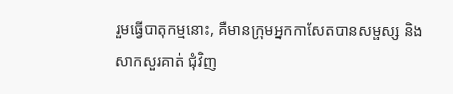រួមធ្វើបាតុកម្មនោះ, គឺមានក្រុមអ្នកកាសែតបានសម្ផស្ស និង សាកសួរគាត់ ជុំវិញ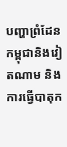បញ្ហាព្រំដែនកម្ពុជានិងវៀតណាម និង ការធ្វើបាតុក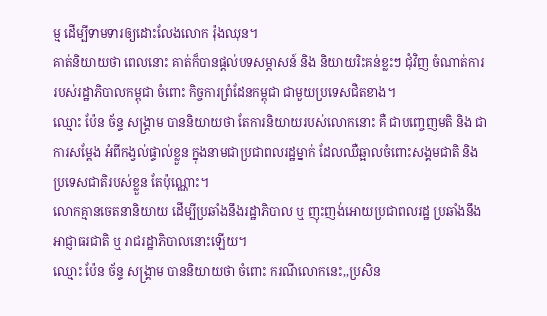ម្ម ដើម្បីទាមទារឲ្យដោះលែងលោក រ៉ុងឈុន។
គាត់និយាយថា ពេលនោះ គាត់ក៏បានផ្តល់បទសម្ភាសន៍ និង និយាយរិះគន់ខ្លះៗ ជុំវិញ ចំណាត់ការរបស់រដ្ឋាភិបាលកម្ពុជា ចំពោះ កិច្ចការព្រំដែនកម្ពុជា ជាមួយប្រទេសជិតខាង។
ឈ្មោះ ប៉ែន ច័ន្ទ សង្គ្រាម បាននិយាយថា តែការនិយាយរបស់លោកនោះ គឺ ជាបញ្ចេញមតិ និង ជាការសម្តែង អំពីកង្វល់ផ្ទាល់ខ្លួន ក្នុងនាមជាប្រជាពលរដ្ឋម្នាក់ ដែលឈឺឆ្អាលចំពោះសង្គមជាតិ និង ប្រទេសជាតិរបស់ខ្លួន តែប៉ុណ្ណោះ។
លោកគ្មានចេតនានិយាយ ដើម្បីប្រឆាំងនឹងរដ្ឋាភិបាល ឬ ញុះញង់អោយប្រជាពលរដ្ឋ ប្រឆាំងនឹង អាជ្ញាធរជាតិ ឬ រាជរដ្ឋាភិបាលនោះឡើយ។
ឈ្មោះ ប៉ែន ច័ន្ទ សង្គ្រាម បាននិយាយថា ចំពោះ ករណីលោកនេះ,,ប្រសិន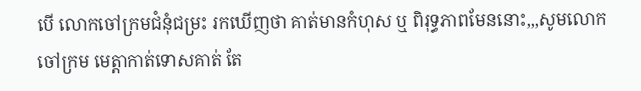បើ លោកចៅក្រមជំនុំជម្រះ រកឃើញថា គាត់មានកំហុស ឬ ពិរុទ្ធភាពមែននោះ,,,សូមលោកចៅក្រម មេត្តាកាត់ទោសគាត់ តែ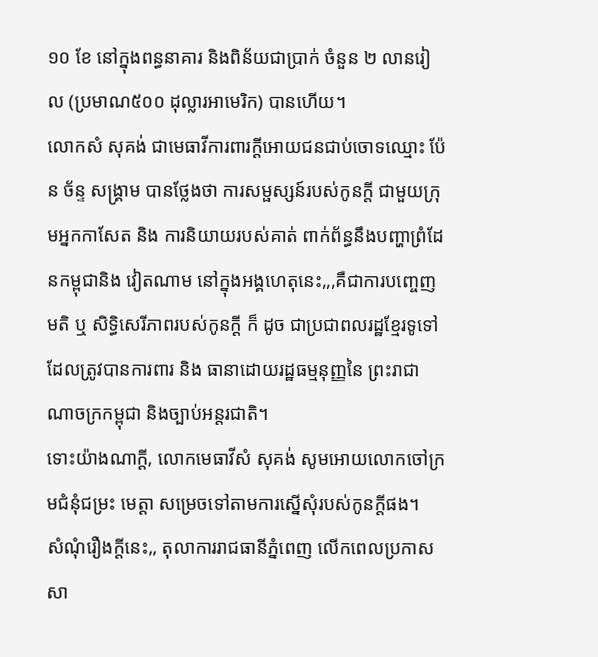១០ ខែ នៅក្នុងពន្ធនាគារ និងពិន័យជាប្រាក់ ចំនួន ២ លានរៀល (ប្រមាណ៥០០ ដុល្លារអាមេរិក) បានហើយ។
លោកសំ សុគង់ ជាមេធាវីការពារក្តីអោយជនជាប់ចោទឈ្មោះ ប៉ែន ច័ន្ទ សង្គ្រាម បានថ្លែងថា ការសម្ផស្សន៍របស់កូនក្តី ជាមួយក្រុមអ្នកកាសែត និង ការនិយាយរបស់គាត់ ពាក់ព័ន្ធនឹងបញ្ហាព្រំដែនកម្ពុជានិង វៀតណាម នៅក្នុងអង្គហេតុនេះ,,,គឺជាការបញ្ចេញមតិ ឬ សិទ្ធិសេរីភាពរបស់កូនក្តី ក៏ ដូច ជាប្រជាពលរដ្ឋខ្មែរទូទៅ ដែលត្រូវបានការពារ និង ធានាដោយរដ្ឋធម្មនុញ្ញនៃ ព្រះរាជាណាចក្រកម្ពុជា និងច្បាប់អន្តរជាតិ។
ទោះយ៉ាងណាក្តី, លោកមេធាវីសំ សុគង់ សូមអោយលោកចៅក្រមជំនុំជម្រះ មេត្តា សម្រេចទៅតាមការស្នើសុំរបស់កូនក្តីផង។
សំណុំរឿងក្តីនេះ,, តុលាការរាជធានីភ្នំពេញ លើកពេលប្រកាសសា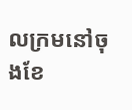លក្រមនៅចុងខែ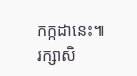កក្កដានេះ៕
រក្សាសិ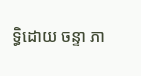ទ្ធិដោយ ចន្ទា ភា